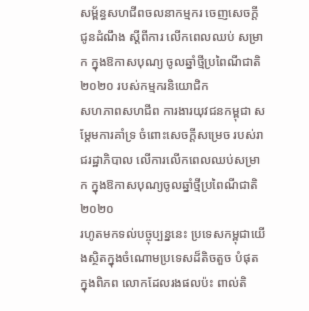សម្ព័ន្ធសហជីពចលនាកម្មករ ចេញសេចក្តី ជូនដំណឹង ស្តីពីការ លើកពេលឈប់ សម្រាក ក្នុងឱកាសបុណ្យ ចូលឆ្នាំថ្មីប្រពៃណីជាតិ២០២០ របស់កម្មករនិយោជិក
សហភាពសហជីព ការងារយុវជនកម្ពុជា សម្តែមការគាំទ្រ ចំពោះសេចក្តីសម្រេច របស់រាជរដ្ឋាភិបាល លើការលើកពេលឈប់សម្រាក ក្នុងឱកាសបុណ្យចូលឆ្នាំថ្មីប្រពៃណីជាតិ ២០២០
រហូតមកទល់បច្ចុប្បន្ននេះ ប្រទេសកម្ពុជាយើងស្ថិតក្នុងចំណោមប្រទេសដ៏តិចតួច បំផុតក្នុងពិភព លោកដែលរងផលប៉ះ ពាល់តិ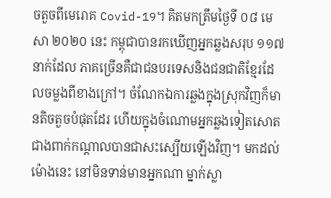ចតួចពីមេរោគ Covid-19។ គិតមកត្រឹមថ្ងៃទី ០៨ មេសា ២០២០ នេះ កម្ពុជាបានរកឃើញអ្នកឆ្លងសរុប ១១៧ នាក់ដែល ភាគច្រើនគឺជាជនបរទេសនិងជនជាតិខ្មែរដែលចម្លងពីខាងក្រៅ។ ចំណែកឯការឆ្លងក្នុងស្រុកវិញក៏មានតិចតួចបំផុតដែរ ហើយក្នុងចំណោមអ្នកឆ្លងទៀតសោត ជាងពាក់កណ្តាលបានជាសះស្បើយឡើងវិញ។ មកដល់ម៉ោងនេះ នៅមិនទាន់មានអ្នកណា ម្នាក់ស្លា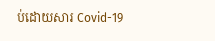ប់ដោយសារ Covid-19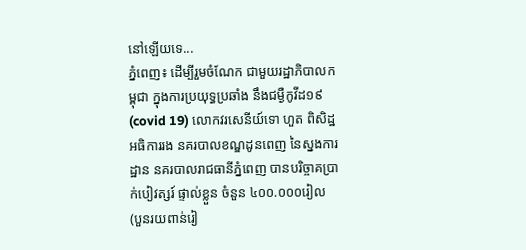នៅឡើយទេ...
ភ្នំពេញ៖ ដើម្បីរួមចំណែក ជាមួយរដ្ឋាភិបាលកម្ពុជា ក្នុងការប្រយុទ្ធប្រឆាំង នឹងជម្ងឺកូវីដ១៩ (covid 19) លោកវរសេនីយ៍ទោ ហួត ពិសិដ្ឋ អធិការរង នគរបាលខណ្ឌដូនពេញ នៃស្នងការដ្ឋាន នគរបាលរាជធានីភ្នំពេញ បានបរិច្ចាគប្រាក់បៀវត្សរ៍ ផ្ទាល់ខ្លួន ចំនួន ៤០០.០០០រៀល (បួនរយពាន់រៀ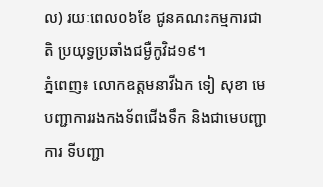ល) រយៈពេល០៦ខែ ជូនគណះកម្មការជាតិ ប្រយុទ្ធប្រឆាំងជម្ងឺកូវិដ១៩។
ភ្នំពេញ៖ លោកឧត្តមនាវីឯក ទៀ សុខា មេបញ្ជាការរងកងទ័ពជើងទឹក និងជាមេបញ្ជាការ ទីបញ្ជា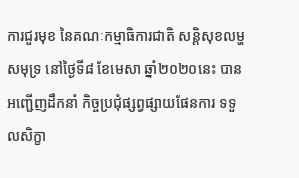ការជួរមុខ នៃគណៈកម្មាធិការជាតិ សន្តិសុខលម្ហសមុទ្រ នៅថ្ងៃទី៨ ខែមេសា ឆ្នាំ២០២០នេះ បានអញ្ជេីញដឹកនាំ កិច្ចប្រជុំផ្សព្វផ្សាយផែនការ ទទួលសិក្ខា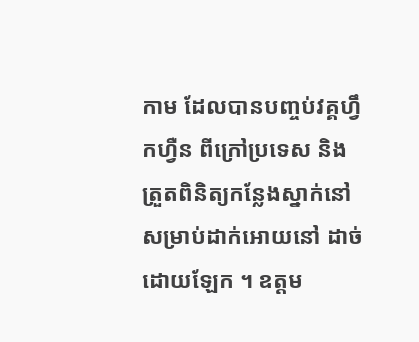កាម ដែលបានបញ្ចប់វគ្គហ្វឹកហ្វឺន ពីក្រៅប្រទេស និងត្រួតពិនិត្យកន្លែងស្នាក់នៅ សម្រាប់ដាក់អោយនៅ ដាច់ដោយឡែក ។ ឧត្តម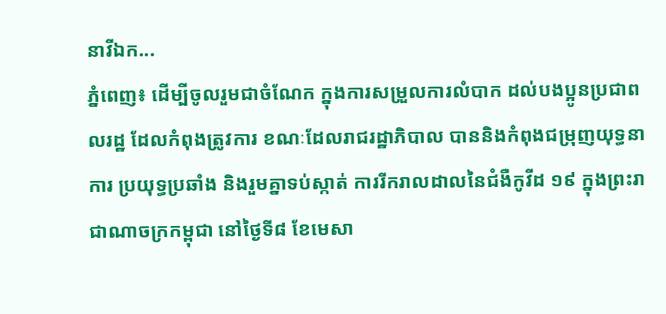នាវីឯក...
ភ្នំពេញ៖ ដើម្បីចូលរួមជាចំណែក ក្នុងការសម្រួលការលំបាក ដល់បងប្អូនប្រជាពលរដ្ឋ ដែលកំពុងត្រូវការ ខណៈដែលរាជរដ្ឋាភិបាល បាននិងកំពុងជម្រុញយុទ្ធនាការ ប្រយុទ្ធប្រឆាំង និងរួមគ្នាទប់ស្កាត់ ការរីករាលដាលនៃជំងឺកូវីដ ១៩ ក្នុងព្រះរាជាណាចក្រកម្ពុជា នៅថ្ងៃទី៨ ខែមេសា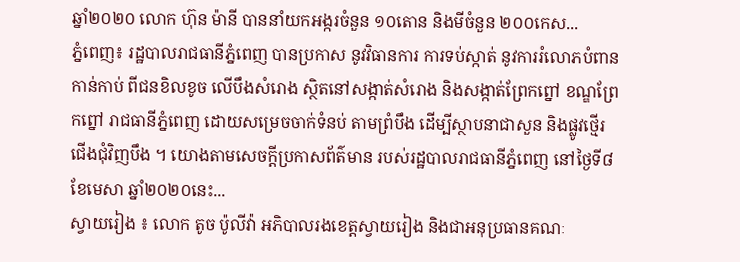ឆ្នាំ២០២០ លោក ហ៊ុន ម៉ានី បាននាំយកអង្ករចំនួន ១០តោន និងមីចំនួន ២០០កេស...
ភ្នំពេញ៖ រដ្ឋបាលរាជធានីភ្នំពេញ បានប្រកាស នូវវិធានការ ការទប់ស្កាត់ នូវការរំលោភបំពានកាន់កាប់ ពីជនខិលខូច លើបឹងសំរោង ស្ថិតនៅសង្កាត់សំរោង និងសង្កាត់ព្រែកព្នៅ ខណ្ឌព្រែកព្នៅ រាជធានីភ្នំពេញ ដោយសម្រេចចាក់ទំនប់ តាមព្រំបឹង ដើម្បីស្ថាបនាជាសួន និងផ្លូវថ្មើរជើងជុំវិញបឹង ។ យោងតាមសេចក្តីប្រកាសព័ត៌មាន របស់រដ្ឋបាលរាជធានីភ្នំពេញ នៅថ្ងៃទី៨ ខែមេសា ឆ្នាំ២០២០នេះ...
ស្វាយរៀង ៖ លោក តូច ប៉ូលីវ៉ា អភិបាលរងខេត្តស្វាយរៀង និងជាអនុប្រធានគណៈ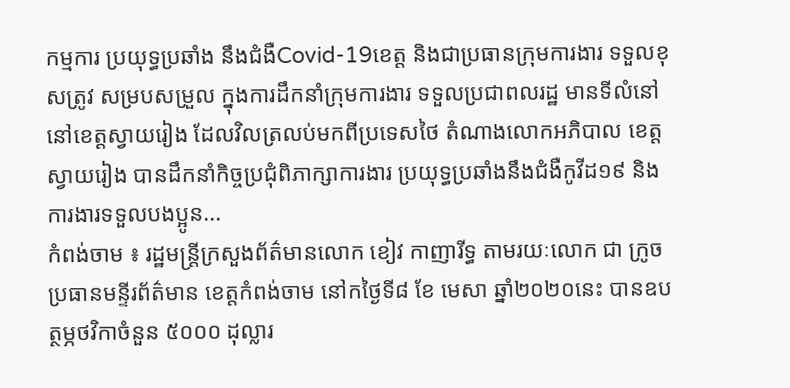កម្មការ ប្រយុទ្ធប្រឆាំង នឹងជំងឺCovid-19ខេត្ត និងជាប្រធានក្រុមការងារ ទទួលខុសត្រូវ សម្របសម្រួល ក្នុងការដឹកនាំក្រុមការងារ ទទួលប្រជាពលរដ្ឋ មានទីលំនៅ នៅខេត្តស្វាយរៀង ដែលវិលត្រលប់មកពីប្រទេសថៃ តំណាងលោកអភិបាល ខេត្តស្វាយរៀង បានដឹកនាំកិច្ចប្រជុំពិភាក្សាការងារ ប្រយុទ្ធប្រឆាំងនឹងជំងឺកូវីដ១៩ និងការងារទទួលបងប្អូន...
កំពង់ចាម ៖ រដ្ឋមន្ត្រីក្រសួងព័ត៌មានលោក ខៀវ កាញារីទ្ធ តាមរយៈលោក ជា ក្រូច ប្រធានមន្ទីរព័ត៌មាន ខេត្តកំពង់ចាម នៅកថ្ងៃទី៨ ខែ មេសា ឆ្នាំ២០២០នេះ បានឧបត្ថម្ភថវិកាចំនួន ៥០០០ ដុល្លារ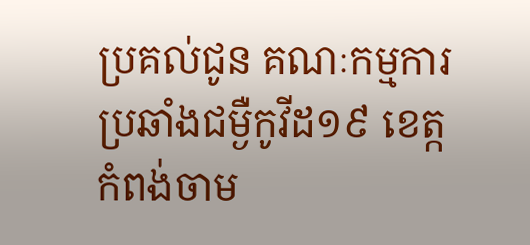ប្រគល់ជូន គណៈកម្មការប្រឆាំងជម្ងឺកូវីដ១៩ ខេត្កកំពង់ចាម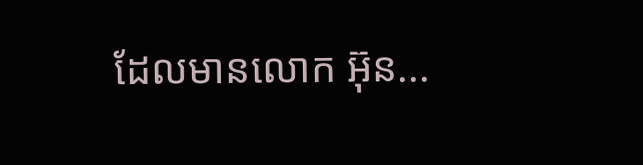ដែលមានលោក អ៊ុន...